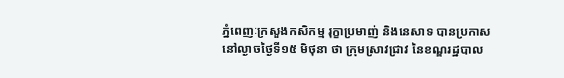ភ្នំពេញៈក្រសួងកសិកម្ម រុក្ខាប្រមាញ់ និងនេសាទ បានប្រកាសនៅល្ងាចថ្ងៃទី១៥ មិថុនា ថា ក្រុមស្រាវជ្រាវ នៃខណ្ឌរដ្ឋបាល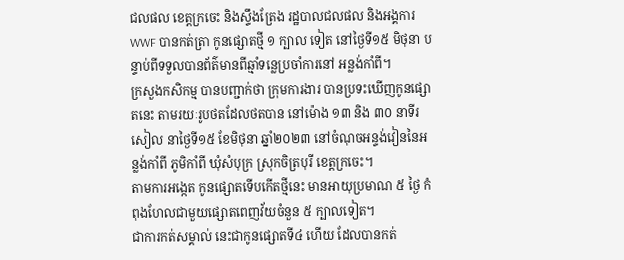ជលផល ខេត្តក្រចេះ និងស្ទឹងត្រែង រដ្ឋបាលជលផល និងអង្គការ WWF បានកត់ត្រា កូនផ្សោតថ្មី ១ ក្បាល ទៀត នៅថ្ងៃទី១៥ មិថុនា បន្ទាប់ពីទទួលបានព័ត៌មានពីឆ្មាំទន្លេប្រចាំការនៅ អន្លង់កាំពី។
ក្រសួងកសិកម្ម បានបញ្ជាក់ថា ក្រុមការងារ បានប្រទះឃើញកូនផ្សោតនេះ តាមរយៈរូបថតដែលថតបាន នៅម៉ោង ១៣ និង ៣០ នាទីរសៀល នាថ្ងៃទី១៥ ខែមិថុនា ឆ្នាំ២០២៣ នៅចំណុចអន្ទង់វៀននៃអន្លង់កាំពី ភូមិកាំពី ឃុំសំបុក្រ ស្រុកចិត្របុរី ខេត្តក្រចេះ។
តាមការអង្កេត កូនផ្សោតទើបកើតថ្មីនេះ មានអាយុប្រមាណ ៥ ថ្ងៃ កំពុងហែលជាមួយផ្សោតពេញវ័យចំនួន ៥ ក្បាលទៀត។
ជាការកត់សម្គាល់ នេះជាកូនផ្សោតទី៤ ហើយ ដែលបានកត់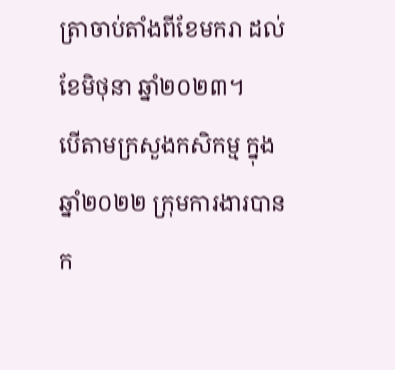ត្រាចាប់តាំងពីខែមករា ដល់ខែមិថុនា ឆ្នាំ២០២៣។
បើតាមក្រសួងកសិកម្ម ក្នុងឆ្នាំ២០២២ ក្រុមការងារបានក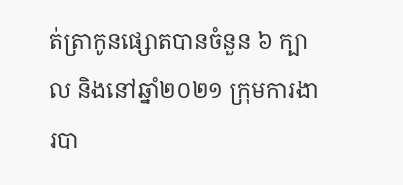ត់ត្រាកូនផ្សោតបានចំនួន ៦ ក្បាល និងនៅឆ្នាំ២០២១ ក្រុមការងារបា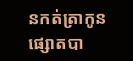នកត់ត្រាកូនផ្សោតបា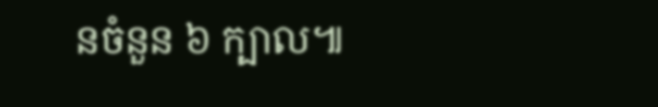នចំនួន ៦ ក្បាល៕